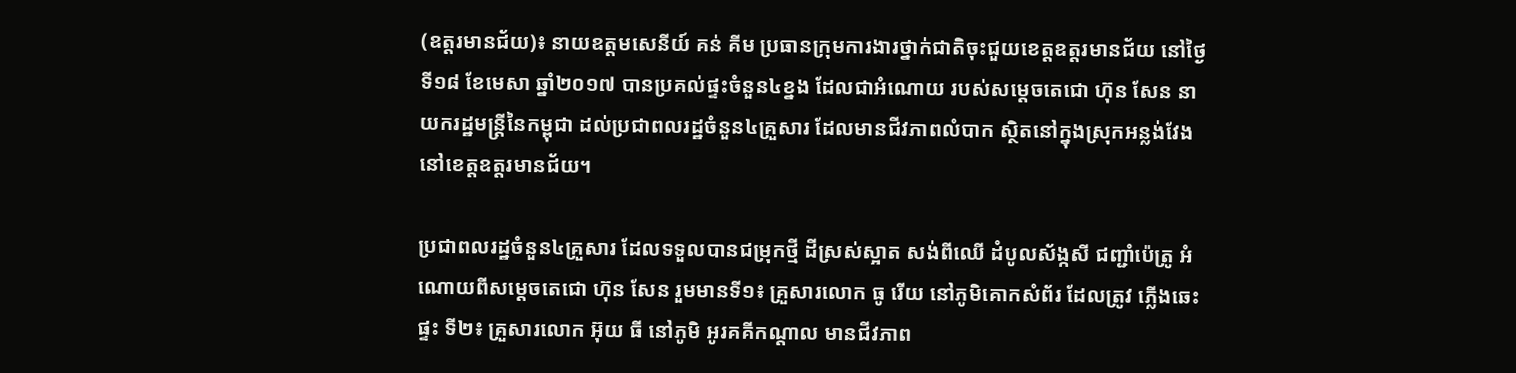(ឧត្តរមានជ័យ)៖ នាយឧត្តមសេនីយ៍ គន់ គីម ប្រធានក្រុមការងារថ្នាក់ជាតិចុះជួយខេត្តឧត្តរមានជ័យ នៅថ្ងៃទី១៨ ខែមេសា ឆ្នាំ២០១៧ បានប្រគល់ផ្ទះចំនួន៤ខ្នង ដែលជាអំណោយ របស់សម្តេចតេជោ ហ៊ុន សែន នាយករដ្ឋមន្ត្រីនៃកម្ពុជា ដល់ប្រជាពលរដ្ឋចំនួន៤គ្រួសារ ដែលមានជីវភាពលំបាក ស្ថិតនៅក្នុងស្រុកអន្លង់វែង នៅខេត្តឧត្តរមានជ័យ។

ប្រជាពលរដ្ឋចំនួន៤គ្រួសារ ដែលទទួលបានជម្រុកថ្មី ដីស្រស់ស្អាត សង់ពីឈើ ដំបូលស័ង្កសី ជញ្ជាំប៉េត្រូ អំណោយពីសម្តេចតេជោ ហ៊ុន សែន រួមមានទី១៖ គ្រួសារលោក ធូ រើយ នៅភូមិគោកសំព័រ ដែលត្រូវ ភ្លើងឆេះផ្ទះ ទី២៖ គ្រួសារលោក អ៊ុយ ធី នៅភូមិ អូរគគីកណ្តាល មានជីវភាព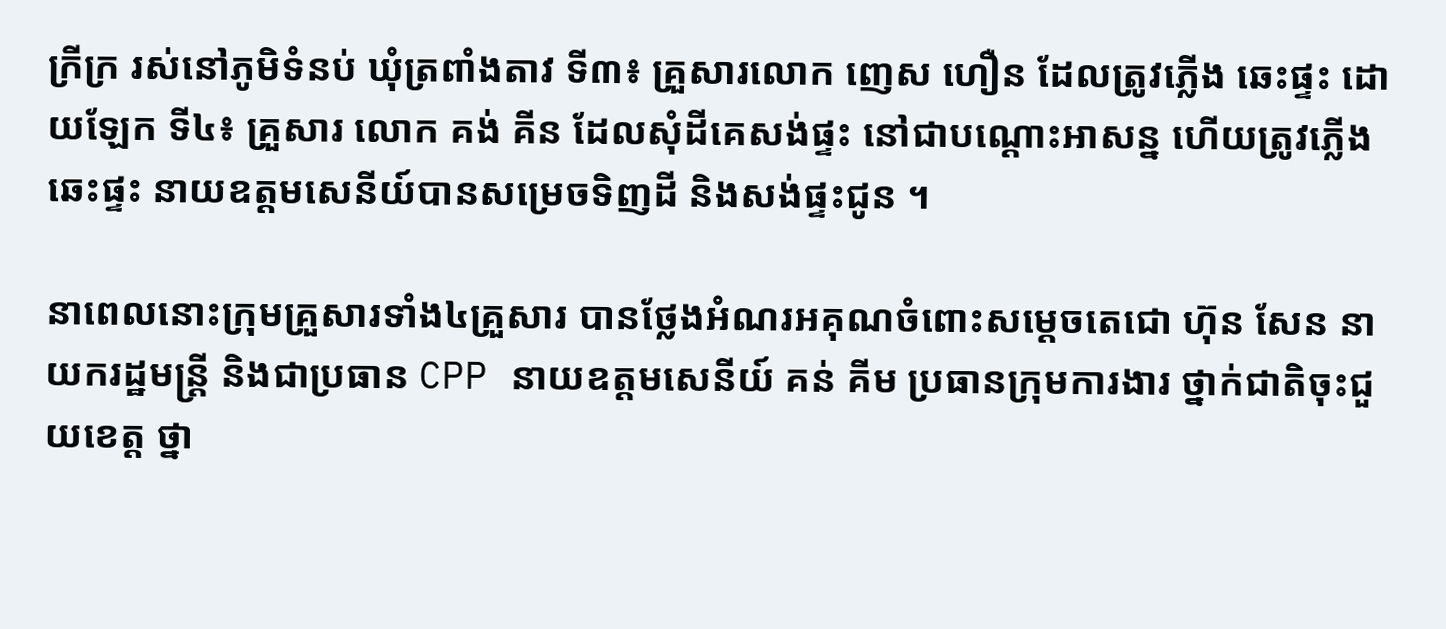ក្រីក្រ រស់នៅភូមិទំនប់ ឃុំត្រពាំងតាវ ទី៣៖ គ្រួសារលោក ញេស ហឿន ដែលត្រូវភ្លើង ឆេះផ្ទះ ដោយឡែក ទី៤៖ គ្រួសារ លោក គង់ គីន ដែលសុំដីគេសង់ផ្ទះ នៅជាបណ្ដោះអាសន្ន ហើយត្រូវភ្លើងឆេះផ្ទះ នាយឧត្តមសេនីយ៍បានសម្រេចទិញដី និងសង់ផ្ទះជូន ។

នាពេលនោះក្រុមគ្រួសារទាំង៤គ្រួសារ បានថ្លែងអំណរអគុណចំពោះសម្តេចតេជោ ហ៊ុន សែន នាយករដ្ឋមន្ត្រី និងជាប្រធាន CPP នាយឧត្តមសេនីយ៍ គន់ គីម ប្រធានក្រុមការងារ ថ្នាក់ជាតិចុះជួយខេត្ត ថ្នា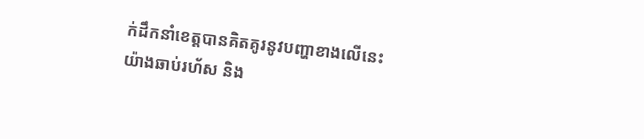ក់ដឹកនាំខេត្តបានគិតគូរនូវបញ្ហាខាងលើនេះ យ៉ាងឆាប់រហ័ស និង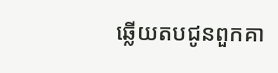ឆ្លើយតបជូនពួកគា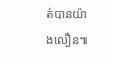ត់បានយ៉ាងលឿន៕